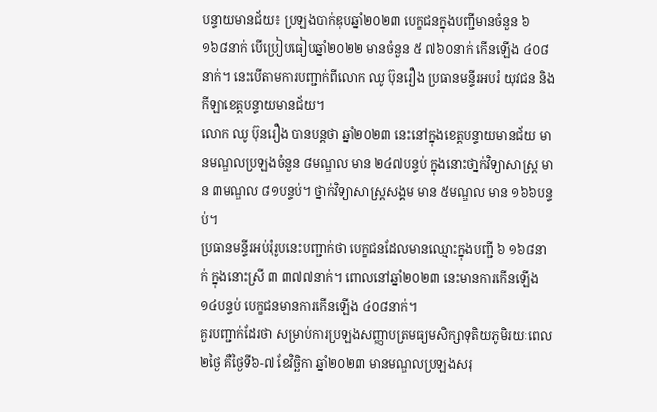បន្ទាយមានជ័យ៖ ប្រឡងបាក់ឌុបឆ្នាំ២០២៣ បេក្ខជនក្នុងបញ្ជីមានចំនួន ៦ ១៦៨នាក់ បើប្រៀបធៀបឆ្នាំ២០២២ មានចំនួន ៥ ៧៦០នាក់ កើនឡើង ៤០៨នាក់។ នេះបើតាមការបញ្ជាក់ពីលោក ឈូ ប៊ុនរឿង ប្រធានមន្ទីរអបរំ យុវជន និងកីឡាខេត្តបន្ទាយមានជ័យ។
លោក ឈូ ប៊ុនរឿង បានបន្តថា ឆ្នាំ២០២៣ នេះនៅក្នុងខេត្តបន្ទាយមានជ័យ មានមណ្ឌលប្រឡងចំនួន ៨មណ្ឌល មាន ២៤៧បន្ទប់ ក្នុងនោះថា្នក់វិទ្យាសាស្ត្រ មាន ៣មណ្ឌល ៨១បន្ទប់។ ថ្នាក់វិទ្យាសាស្ត្រសង្គម មាន ៥មណ្ឌល មាន ១៦៦បន្ទប់។
ប្រធានមន្ទីរអប់រុំរូបនេះបញ្ជាក់ថា បេក្ខជនដែលមានឈ្មោះក្នុងបញ្ជី ៦ ១៦៨នាក់ ក្នុងនោះស្រី ៣ ៣៧៧នាក់។ ពោលនៅឆ្នាំ២០២៣ នេះមានការកើនឡើង ១៤បន្ទប់ បេក្ខជនមានការកើនឡើង ៤០៨នាក់។
គួរបញ្ជាក់ដែរថា សម្រាប់ការប្រឡងសញ្ញាបត្រមធ្យមសិក្សាទុតិយភូមិរយៈពេល ២ថ្ងៃ គឺថ្ងៃទី៦-៧ ខែវិច្ឆិកា ឆ្នាំ២០២៣ មានមណ្ឌលប្រឡងសរុ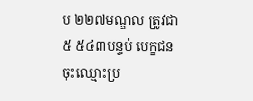ប ២២៧មណ្ឌល ត្រូវជា ៥ ៥៤៣បន្ទប់ បេក្ខជនចុះឈ្មោះប្រ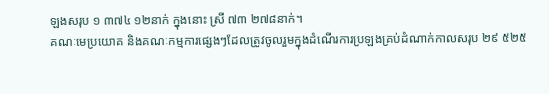ឡងសរុប ១ ៣៧៤ ១២នាក់ ក្នុងនោះ ស្រី ៧៣ ២៧៨នាក់។
គណៈមេប្រយោគ និងគណៈកម្មការផ្សេងៗដែលត្រូវចូលរួមក្នុងដំណើរការប្រឡងគ្រប់ដំណាក់កាលសរុប ២៩ ៥២៥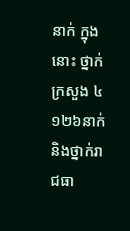នាក់ ក្នុងនោះ ថ្នាក់ក្រសួង ៤ ១២៦នាក់ និងថ្នាក់រាជធា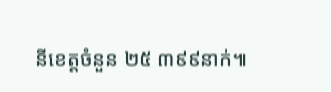នីខេត្តចំនួន ២៥ ៣៩៩នាក់៕